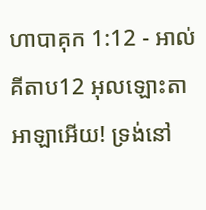ហាបាគុក 1:12 - អាល់គីតាប12 អុលឡោះតាអាឡាអើយ! ទ្រង់នៅ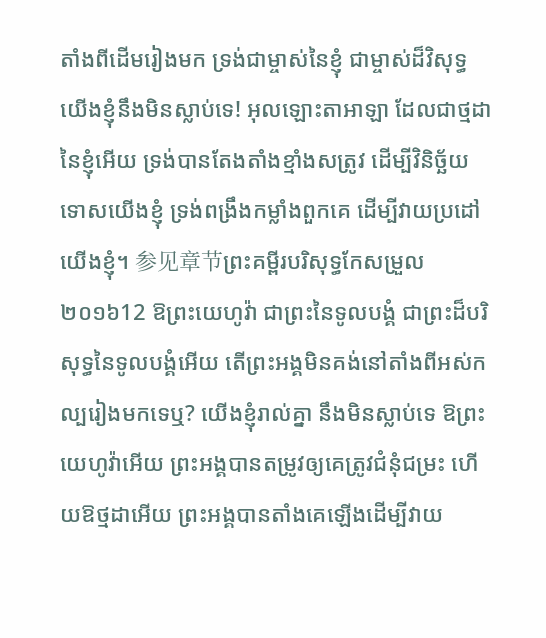តាំងពីដើមរៀងមក ទ្រង់ជាម្ចាស់នៃខ្ញុំ ជាម្ចាស់ដ៏វិសុទ្ធ យើងខ្ញុំនឹងមិនស្លាប់ទេ! អុលឡោះតាអាឡា ដែលជាថ្មដានៃខ្ញុំអើយ ទ្រង់បានតែងតាំងខ្មាំងសត្រូវ ដើម្បីវិនិច្ឆ័យទោសយើងខ្ញុំ ទ្រង់ពង្រឹងកម្លាំងពួកគេ ដើម្បីវាយប្រដៅយើងខ្ញុំ។ 参见章节ព្រះគម្ពីរបរិសុទ្ធកែសម្រួល ២០១៦12 ឱព្រះយេហូវ៉ា ជាព្រះនៃទូលបង្គំ ជាព្រះដ៏បរិសុទ្ធនៃទូលបង្គំអើយ តើព្រះអង្គមិនគង់នៅតាំងពីអស់កល្បរៀងមកទេឬ? យើងខ្ញុំរាល់គ្នា នឹងមិនស្លាប់ទេ ឱព្រះយេហូវ៉ាអើយ ព្រះអង្គបានតម្រូវឲ្យគេត្រូវជំនុំជម្រះ ហើយឱថ្មដាអើយ ព្រះអង្គបានតាំងគេឡើងដើម្បីវាយ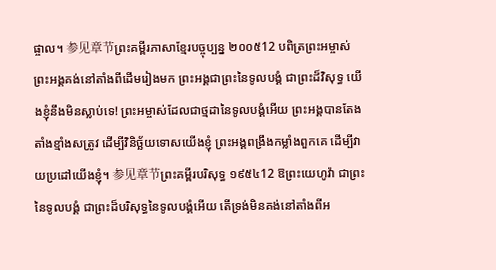ផ្ចាល។ 参见章节ព្រះគម្ពីរភាសាខ្មែរបច្ចុប្បន្ន ២០០៥12 បពិត្រព្រះអម្ចាស់ ព្រះអង្គគង់នៅតាំងពីដើមរៀងមក ព្រះអង្គជាព្រះនៃទូលបង្គំ ជាព្រះដ៏វិសុទ្ធ យើងខ្ញុំនឹងមិនស្លាប់ទេ! ព្រះអម្ចាស់ដែលជាថ្មដានៃទូលបង្គំអើយ ព្រះអង្គបានតែងតាំងខ្មាំងសត្រូវ ដើម្បីវិនិច្ឆ័យទោសយើងខ្ញុំ ព្រះអង្គពង្រឹងកម្លាំងពួកគេ ដើម្បីវាយប្រដៅយើងខ្ញុំ។ 参见章节ព្រះគម្ពីរបរិសុទ្ធ ១៩៥៤12 ឱព្រះយេហូវ៉ា ជាព្រះនៃទូលបង្គំ ជាព្រះដ៏បរិសុទ្ធនៃទូលបង្គំអើយ តើទ្រង់មិនគង់នៅតាំងពីអ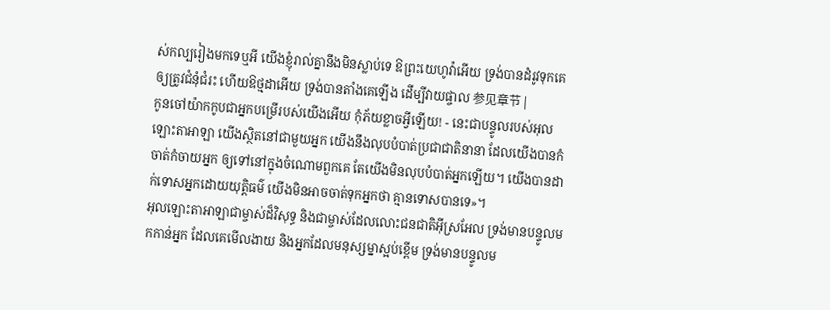ស់កល្បរៀងមកទេឬអី យើងខ្ញុំរាល់គ្នានឹងមិនស្លាប់ទេ ឱព្រះយេហូវ៉ាអើយ ទ្រង់បានដំរូវទុកគេឲ្យត្រូវជំនុំជំរះ ហើយឱថ្មដាអើយ ទ្រង់បានតាំងគេឡើង ដើម្បីវាយផ្ចាល 参见章节 |
កូនចៅយ៉ាកកូបជាអ្នកបម្រើរបស់យើងអើយ កុំភ័យខ្លាចអ្វីឡើយ! - នេះជាបន្ទូលរបស់អុលឡោះតាអាឡា យើងស្ថិតនៅជាមួយអ្នក យើងនឹងលុបបំបាត់ប្រជាជាតិនានា ដែលយើងបានកំចាត់កំចាយអ្នក ឲ្យទៅនៅក្នុងចំណោមពួកគេ តែយើងមិនលុបបំបាត់អ្នកឡើយ។ យើងបានដាក់ទោសអ្នកដោយយុត្តិធម៌ យើងមិនអាចចាត់ទុកអ្នកថា គ្មានទោសបានទេ»។
អុលឡោះតាអាឡាជាម្ចាស់ដ៏វិសុទ្ធ និងជាម្ចាស់ដែលលោះជនជាតិអ៊ីស្រអែល ទ្រង់មានបន្ទូលមកកាន់អ្នក ដែលគេមើលងាយ និងអ្នកដែលមនុស្សម្នាស្អប់ខ្ពើម ទ្រង់មានបន្ទូលម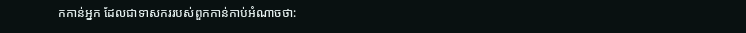កកាន់អ្នក ដែលជាទាសកររបស់ពួកកាន់កាប់អំណាចថា: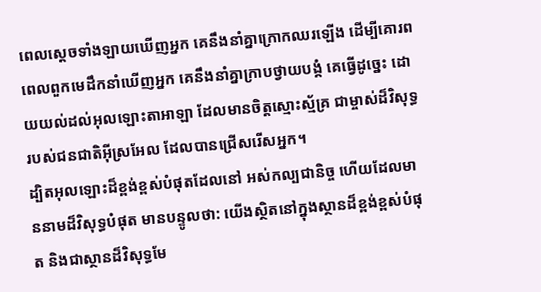ពេលស្ដេចទាំងឡាយឃើញអ្នក គេនឹងនាំគ្នាក្រោកឈរឡើង ដើម្បីគោរព ពេលពួកមេដឹកនាំឃើញអ្នក គេនឹងនាំគ្នាក្រាបថ្វាយបង្គំ គេធ្វើដូច្នេះ ដោយយល់ដល់អុលឡោះតាអាឡា ដែលមានចិត្តស្មោះស្ម័គ្រ ជាម្ចាស់ដ៏វិសុទ្ធរបស់ជនជាតិអ៊ីស្រអែល ដែលបានជ្រើសរើសអ្នក។
ដ្បិតអុលឡោះដ៏ខ្ពង់ខ្ពស់បំផុតដែលនៅ អស់កល្បជានិច្ច ហើយដែលមាននាមដ៏វិសុទ្ធបំផុត មានបន្ទូលថា: យើងស្ថិតនៅក្នុងស្ថានដ៏ខ្ពង់ខ្ពស់បំផុត និងជាស្ថានដ៏វិសុទ្ធមែ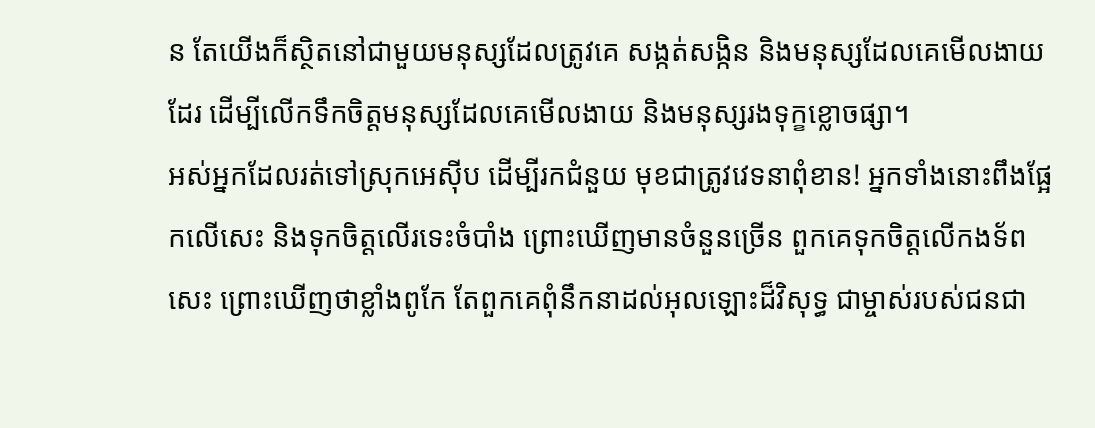ន តែយើងក៏ស្ថិតនៅជាមួយមនុស្សដែលត្រូវគេ សង្កត់សង្កិន និងមនុស្សដែលគេមើលងាយដែរ ដើម្បីលើកទឹកចិត្តមនុស្សដែលគេមើលងាយ និងមនុស្សរងទុក្ខខ្លោចផ្សា។
អស់អ្នកដែលរត់ទៅស្រុកអេស៊ីប ដើម្បីរកជំនួយ មុខជាត្រូវវេទនាពុំខាន! អ្នកទាំងនោះពឹងផ្អែកលើសេះ និងទុកចិត្តលើរទេះចំបាំង ព្រោះឃើញមានចំនួនច្រើន ពួកគេទុកចិត្តលើកងទ័ពសេះ ព្រោះឃើញថាខ្លាំងពូកែ តែពួកគេពុំនឹកនាដល់អុលឡោះដ៏វិសុទ្ធ ជាម្ចាស់របស់ជនជា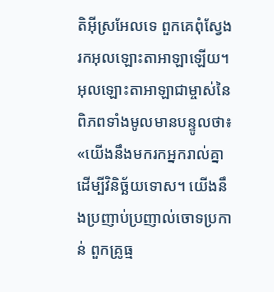តិអ៊ីស្រអែលទេ ពួកគេពុំស្វែងរកអុលឡោះតាអាឡាឡើយ។
អុលឡោះតាអាឡាជាម្ចាស់នៃពិភពទាំងមូលមានបន្ទូលថា៖ «យើងនឹងមករកអ្នករាល់គ្នា ដើម្បីវិនិច្ឆ័យទោស។ យើងនឹងប្រញាប់ប្រញាល់ចោទប្រកាន់ ពួកគ្រូធ្ម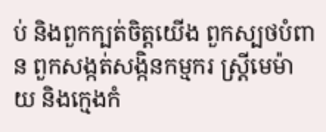ប់ និងពួកក្បត់ចិត្តយើង ពួកស្បថបំពាន ពួកសង្កត់សង្កិនកម្មករ ស្ត្រីមេម៉ាយ និងក្មេងកំ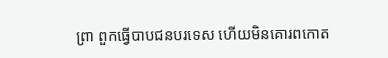ព្រា ពួកធ្វើបាបជនបរទេស ហើយមិនគោរពកោត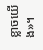ខ្លាចយើង»។